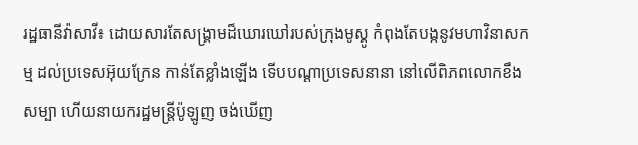រដ្ឋធានីវ៉ាសាវី៖ ដោយសារតែសង្គ្រាមដ៏ឃោរឃៅរបស់ក្រុងមូស្គូ កំពុងតែបង្កនូវមហាវិនាសកម្ម ដល់ប្រទេសអ៊ុយក្រែន កាន់តែខ្លាំងឡើង ទើបបណ្ដាប្រទេសនានា នៅលើពិភពលោកខឹងសម្បា ហើយនាយករដ្ឋមន្រ្ដីប៉ូឡូញ ចង់ឃើញ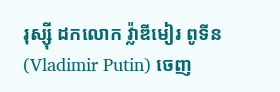រុស្ស៊ី ដកលោក វ៉្លាឌីមៀរ ពូទីន (Vladimir Putin) ចេញ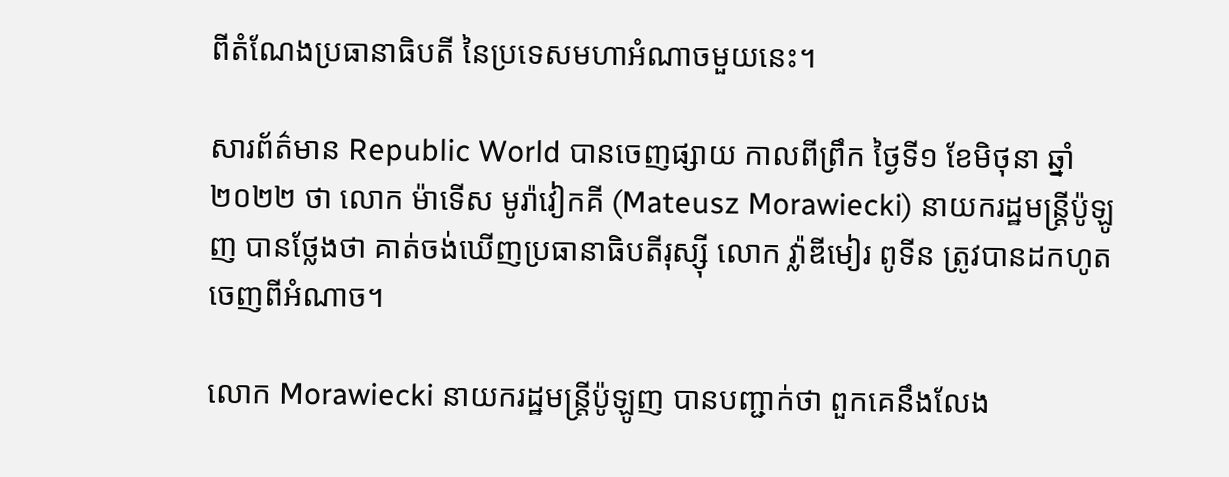ពីតំណែងប្រធានាធិបតី នៃប្រទេសមហាអំណាចមួយនេះ។

សារព័ត៌មាន Republic World បានចេញផ្សាយ កាលពីព្រឹក ថ្ងៃទី១ ខែមិថុនា ឆ្នាំ២០២២ ថា លោក ម៉ាទើស មូរ៉ាវៀកគី (Mateusz Morawiecki) នាយករដ្ឋមន្រ្ដីប៉ូឡូញ បានថ្លែងថា គាត់ចង់ឃើញប្រធានាធិបតីរុស្ស៊ី លោក វ៉្លាឌីមៀរ ពូទីន ត្រូវបានដកហូតចេញពីអំណាច។

លោក Morawiecki នាយករដ្ឋមន្រ្ដីប៉ូឡូញ បានបញ្ជាក់ថា ពួកគេនឹងលែង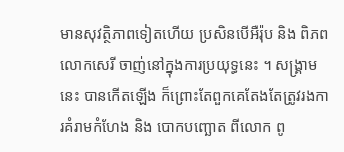មានសុវត្ថិភាពទៀតហើយ ប្រសិនបើអឺរ៉ុប និង ពិភពលោកសេរី ចាញ់នៅក្នុងការប្រយុទ្ធនេះ ។ សង្រ្គាមនេះ បានកើតឡើង ក៏ព្រោះតែពួកគេតែងតែត្រូវរងការគំរាមកំហែង និង បោកបញ្ឆោត ពីលោក ពូ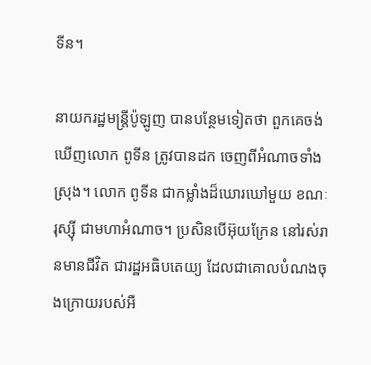ទីន។

នាយករដ្ឋមន្រ្ដីប៉ូឡូញ បានបន្ថែមទៀតថា ពួកគេចង់ឃើញលោក ពូទីន ត្រូវបានដក ចេញពីអំណាចទាំងស្រុង។ លោក ពូទីន ជាកម្លាំងដ៏ឃោរឃៅមួយ ខណៈរុស្ស៊ី ជាមហាអំណាច។ ប្រសិនបើអ៊ុយក្រែន នៅរស់រានមានជីវិត ជារដ្ឋអធិបតេយ្យ ដែលជាគោលបំណងចុងក្រោយរបស់អឺ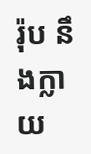រ៉ុប នឹងក្លាយ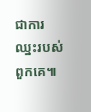ជាការឈ្នះរបស់ពួកគេ៕